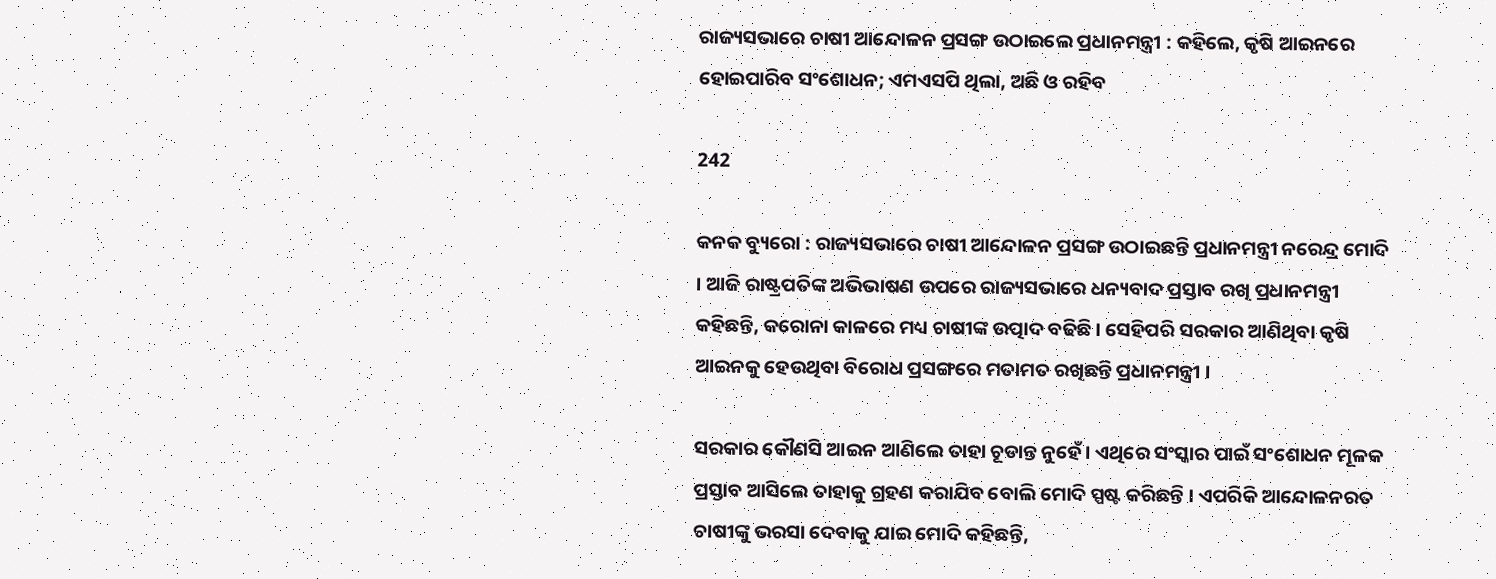ରାଜ୍ୟସଭାରେ ଚାଷୀ ଆନ୍ଦୋଳନ ପ୍ରସଙ୍ଗ ଉଠାଇଲେ ପ୍ରଧାନମନ୍ତ୍ରୀ : କହିଲେ, କୃଷି ଆଇନରେ ହୋଇପାରିବ ସଂଶୋଧନ; ଏମଏସପି ଥିଲା, ଅଛି ଓ ରହିବ

242

କନକ ବ୍ୟୁରୋ : ରାଜ୍ୟସଭାରେ ଚାଷୀ ଆନ୍ଦୋଳନ ପ୍ରସଙ୍ଗ ଉଠାଇଛନ୍ତି ପ୍ରଧାନମନ୍ତ୍ରୀ ନରେନ୍ଦ୍ର ମୋଦି । ଆଜି ରାଷ୍ଟ୍ରପତିଙ୍କ ଅଭିଭାଷଣ ଉପରେ ରାଜ୍ୟସଭାରେ ଧନ୍ୟବାଦ ପ୍ରସ୍ତାବ ରଖି ପ୍ରଧାନମନ୍ତ୍ରୀ କହିଛନ୍ତି, କରୋନା କାଳରେ ମଧ୍ୟ ଚାଷୀଙ୍କ ଉତ୍ପାଦ ବଢିଛି । ସେହିପରି ସରକାର ଆଣିଥିବା କୃଷି ଆଇନକୁ ହେଉଥିବା ବିରୋଧ ପ୍ରସଙ୍ଗରେ ମତାମତ ରଖିଛନ୍ତି ପ୍ରଧାନମନ୍ତ୍ରୀ ।

ସରକାର କୌଣସି ଆଇନ ଆଣିଲେ ତାହା ଚୂଡାନ୍ତ ନୁହେଁ । ଏଥିରେ ସଂସ୍କାର ପାଇଁ ସଂଶୋଧନ ମୂଳକ ପ୍ରସ୍ତାବ ଆସିଲେ ତାହାକୁ ଗ୍ରହଣ କରାଯିବ ବୋଲି ମୋଦି ସ୍ପଷ୍ଟ କରିଛନ୍ତି । ଏପରିକି ଆନ୍ଦୋଳନରତ ଚାଷୀଙ୍କୁ ଭରସା ଦେବାକୁ ଯାଇ ମୋଦି କହିଛନ୍ତି,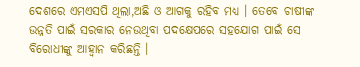ଦେଶରେ ଏମଏସପି ଥିଲା,ଅଛି ଓ ଆଗକୁ ରହିବ ମଧ୍ୟ । ତେବେ ଚାଷୀଙ୍କ ଉନ୍ନତି ପାଇଁ ସରକାର ନେଉଥିବା ପଦକ୍ଷେପରେ ସହଯୋଗ ପାଇଁ ସେ ବିରୋଧୀଙ୍କୁ ଆହ୍ୱାନ କରିଛନ୍ତି ।